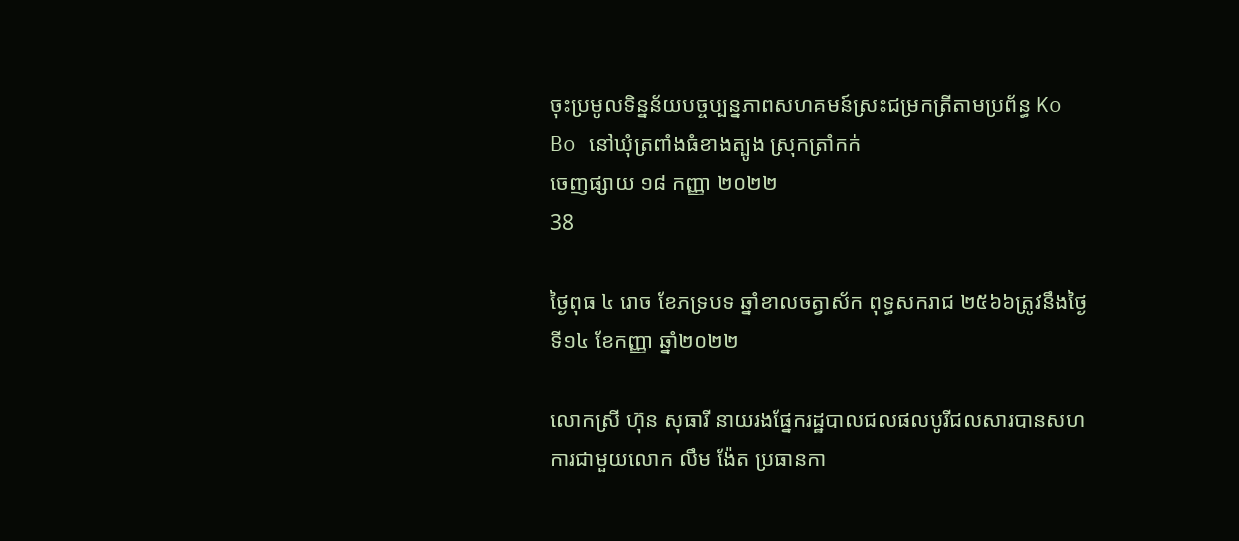ចុះប្រមូលទិន្នន័យបច្ចប្បន្នភាពសហគមន៍ស្រះជម្រកត្រីតាមប្រព័ន្ធ Ko Bo នៅឃុំត្រពាំងធំខាងត្បូង ស្រុកត្រាំកក់
ចេញផ្សាយ ១៨ កញ្ញា ២០២២
38

ថ្ងៃពុធ ៤ រោច ខែភទ្របទ ឆ្នាំខាលចត្វាស័ក ពុទ្ធសករាជ ២៥៦៦ត្រូវនឹងថ្ងៃទី១៤ ខែកញ្ញា ឆ្នាំ២០២២

លោកស្រី ហ៊ុន សុធារី នាយរងផ្នែករដ្ឋបាលជលផលបូរីជលសារបានសហការជាមួយលោក លឹម ង៉ែត ប្រធានកា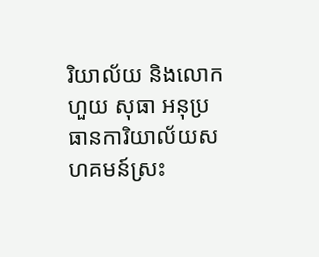រិយាល័យ និងលោក ហួយ សុធា អនុប្រធានការិយាល័យសហគមន៍ស្រះ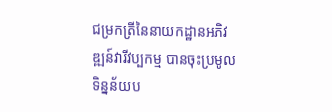ជម្រកត្រីនៃនាយកដ្ឋានអភិវឌ្ឍន៍វារីវប្បកម្ម បានចុះប្រមូលទិន្នន័យប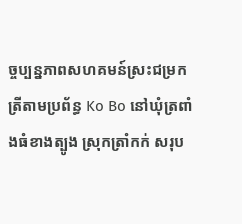ច្ចប្បន្នភាពសហគមន៍ស្រះជម្រកត្រីតាមប្រព័ន្ធ Ko Bo នៅឃុំត្រពាំងធំខាងត្បូង ស្រុកត្រាំកក់ សរុប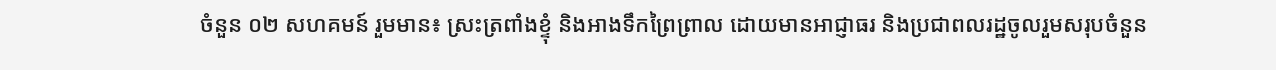ចំនួន ០២ សហគមន៍ រួមមាន៖ ស្រះត្រពាំងខ្ទុំ និងអាងទឹកព្រៃព្រាល ដោយមានអាជ្ញាធរ និងប្រជាពលរដ្ឋចូលរួមសរុបចំនួន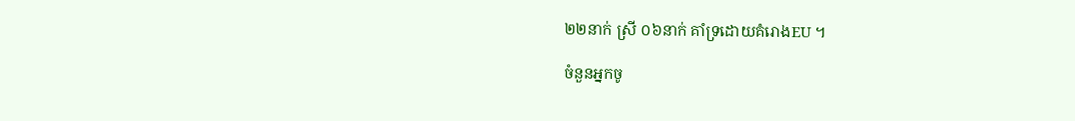២២នាក់ ស្រី ០៦នាក់ គាំទ្រដោយគំរោងEU ។

ចំនួនអ្នកចូ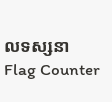លទស្សនា
Flag Counter